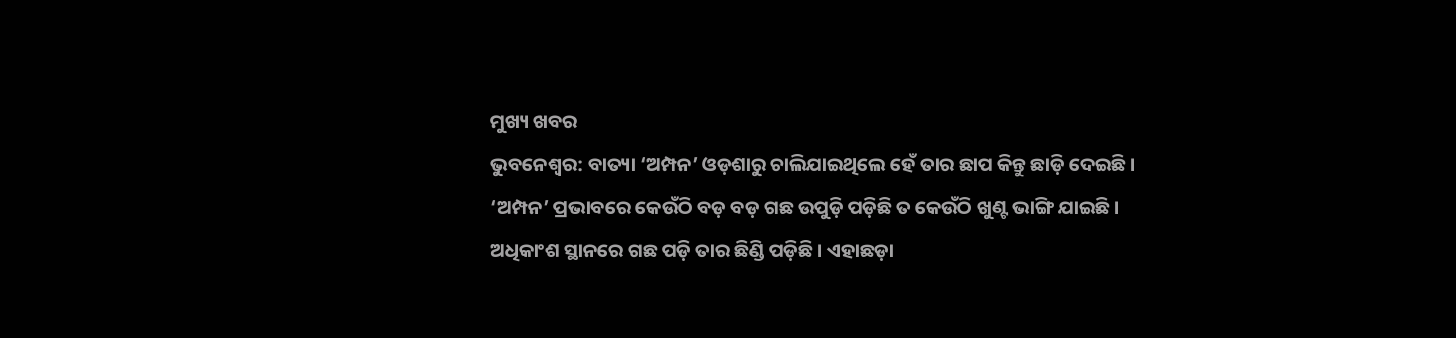ମୁଖ୍ୟ ଖବର
ଭୁବନେଶ୍ୱର: ବାତ୍ୟା ‘ଅମ୍ପନ’ ଓଡ଼ଶାରୁ ଚାଲିଯାଇଥିଲେ ହେଁ ତାର ଛାପ କିନ୍ତୁ ଛାଡ଼ି ଦେଇଛି । ‘ଅମ୍ପନ’ ପ୍ରଭାବରେ କେଉଁଠି ବଡ଼ ବଡ଼ ଗଛ ଉପୁଡ଼ି ପଡ଼ିଛି ତ କେଉଁଠି ଖୁଣ୍ଟ ଭାଙ୍ଗି ଯାଇଛି । ଅଧିକାଂଶ ସ୍ଥାନରେ ଗଛ ପଡ଼ି ତାର ଛିଣ୍ଡି ପଡ଼ିଛି । ଏହାଛଡ଼ା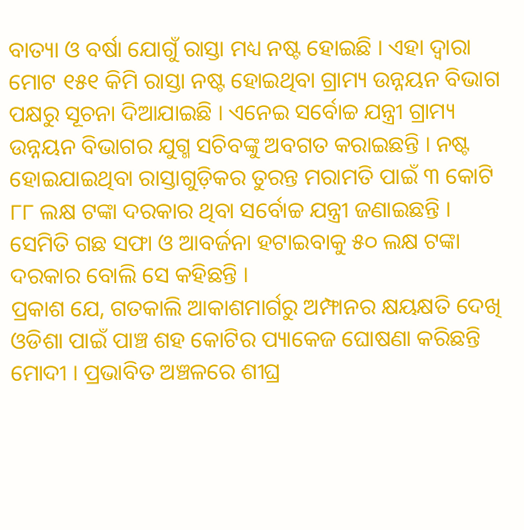ବାତ୍ୟା ଓ ବର୍ଷା ଯୋଗୁଁ ରାସ୍ତା ମଧ୍ୟ ନଷ୍ଟ ହୋଇଛି । ଏହା ଦ୍ୱାରା ମୋଟ ୧୫୧ କିମି ରାସ୍ତା ନଷ୍ଟ ହୋଇଥିବା ଗ୍ରାମ୍ୟ ଉନ୍ନୟନ ବିଭାଗ ପକ୍ଷରୁ ସୂଚନା ଦିଆଯାଇଛି । ଏନେଇ ସର୍ବୋଚ୍ଚ ଯନ୍ତ୍ରୀ ଗ୍ରାମ୍ୟ ଉନ୍ନୟନ ବିଭାଗର ଯୁଗ୍ମ ସଚିବଙ୍କୁ ଅବଗତ କରାଇଛନ୍ତି । ନଷ୍ଟ ହୋଇଯାଇଥିବା ରାସ୍ତାଗୁଡ଼ିକର ତୁରନ୍ତ ମରାମତି ପାଇଁ ୩ କୋଟି ୮୮ ଲକ୍ଷ ଟଙ୍କା ଦରକାର ଥିବା ସର୍ବୋଚ୍ଚ ଯନ୍ତ୍ରୀ ଜଣାଇଛନ୍ତି । ସେମିତି ଗଛ ସଫା ଓ ଆବର୍ଜନା ହଟାଇବାକୁ ୫୦ ଲକ୍ଷ ଟଙ୍କା ଦରକାର ବୋଲି ସେ କହିଛନ୍ତି ।
ପ୍ରକାଶ ଯେ, ଗତକାଲି ଆକାଶମାର୍ଗରୁ ଅମ୍ଫାନର କ୍ଷୟକ୍ଷତି ଦେଖି ଓଡିଶା ପାଇଁ ପାଞ୍ଚ ଶହ କୋଟିର ପ୍ୟାକେଜ ଘୋଷଣା କରିଛନ୍ତି ମୋଦୀ । ପ୍ରଭାବିତ ଅଞ୍ଚଳରେ ଶୀଘ୍ର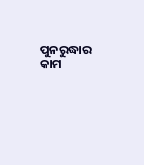ପୁନରୁଦ୍ଧାର କାମ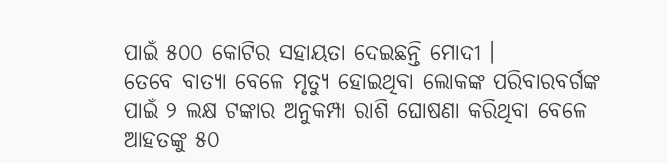ପାଇଁ ୫୦୦ କୋଟିର ସହାୟତା ଦେଇଛନ୍ତି ମୋଦୀ ।
ତେବେ ବାତ୍ୟା ବେଳେ ମୃତ୍ୟୁ ହୋଇଥିବା ଲୋକଙ୍କ ପରିବାରବର୍ଗଙ୍କ ପାଇଁ ୨ ଲକ୍ଷ ଟଙ୍କାର ଅନୁକମ୍ପା ରାଶି ଘୋଷଣା କରିଥିବା ବେଳେ ଆହତଙ୍କୁ ୫୦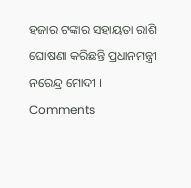ହଜାର ଟଙ୍କାର ସହାୟତା ରାଶି ଘୋଷଣା କରିଛନ୍ତି ପ୍ରଧାନମନ୍ତ୍ରୀ ନରେନ୍ଦ୍ର ମୋଦୀ ।
Comments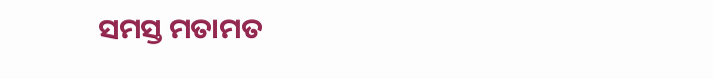ସମସ୍ତ ମତାମତ